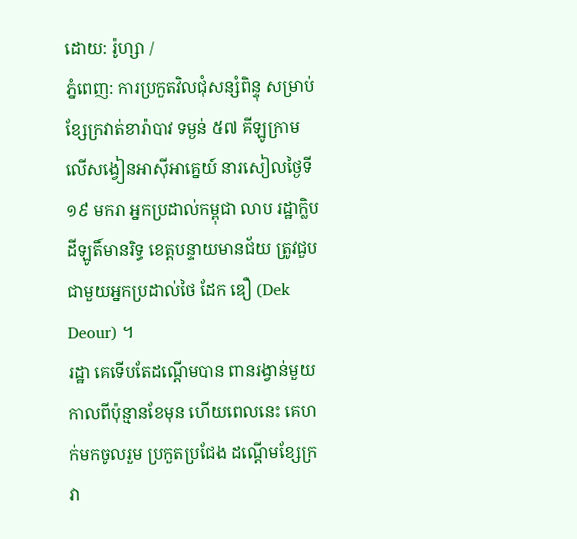ដោយ: រ៉ូហ្សា /
ភ្នំពេញ: ការប្រកួតវិលជុំសន្សំពិន្ទុ សម្រាប់ខ្សែក្រវាត់ខារ៉ាបាវ ទម្ងន់ ៥៧ គីឡូក្រាម លើសង្វៀនអាស៊ីអាគ្នេយ៍ នារសៀលថ្ងៃទី១៩ មករា អ្នកប្រដាល់កម្ពុជា លាប រដ្ឋាក្លិបដីឡូតិ៍មានរិទ្ធ ខេត្តបន្ទាយមានជ័យ ត្រូវជួបជាមួយអ្នកប្រដាល់ថៃ ដែក ឌឿ (Dek Deour) ។
រដ្ឋា គេទើបតែដណ្ដើមបាន ពានរង្វាន់មួយ កាលពីប៉ុន្មានខែមុន ហើយពេលនេះ គេហក់មកចូលរួម ប្រកួតប្រជែង ដណ្ដើមខ្សែក្រវា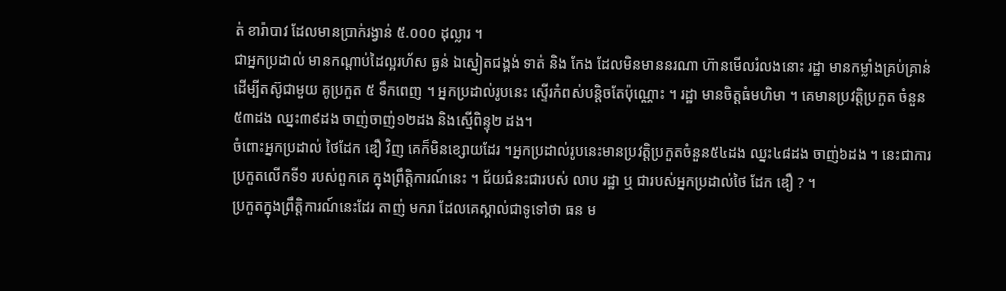ត់ ខារ៉ាបាវ ដែលមានប្រាក់រង្វាន់ ៥.០០០ ដុល្លារ ។
ជាអ្នកប្រដាល់ មានកណ្ដាប់ដៃល្អរហ័ស ធ្ងន់ ឯស្នៀតជង្គង់ ទាត់ និង កែង ដែលមិនមាននរណា ហ៊ានមើលរំលងនោះ រដ្ឋា មានកម្លាំងគ្រប់គ្រាន់ ដើម្បីតស៊ូជាមួយ គូប្រកួត ៥ ទឹកពេញ ។ អ្នកប្រដាល់រូបនេះ ស្ទើរកំពស់បន្តិចតែប៉ុណ្ណោះ ។ រដ្ឋា មានចិត្តធំមហិមា ។ គេមានប្រវត្តិប្រកួត ចំនួន៥៣ដង ឈ្នះ៣៩ដង ចាញ់ចាញ់១២ដង និងស្មើពិន្ទុ២ ដង។
ចំពោះអ្នកប្រដាល់ ថៃដែក ឌឿ វិញ គេក៏មិនខ្សោយដែរ ។អ្នកប្រដាល់រូបនេះមានប្រវត្តិប្រកួតចំនួន៥៤ដង ឈ្នះ៤៨ដង ចាញ់៦ដង ។ នេះជាការប្រកួតលើកទី១ របស់ពួកគេ ក្នុងព្រឹត្តិការណ៍នេះ ។ ជ័យជំនះជារបស់ លាប រដ្ឋា ឬ ជារបស់អ្នកប្រដាល់ថៃ ដែក ឌឿ ? ។
ប្រកួតក្នុងព្រឹត្តិការណ៍នេះដែរ តាញ់ មករា ដែលគេស្គាល់ជាទូទៅថា ធន ម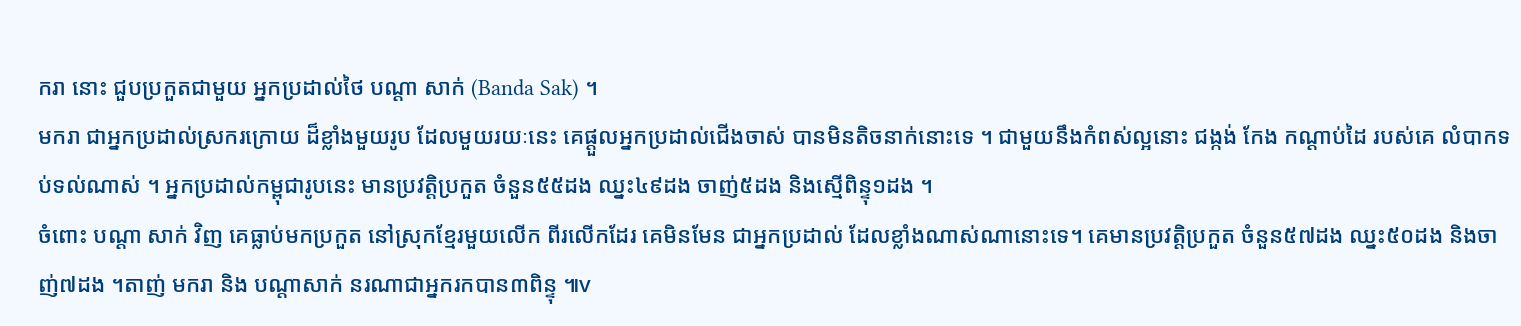ករា នោះ ជួបប្រកួតជាមួយ អ្នកប្រដាល់ថៃ បណ្ដា សាក់ (Banda Sak) ។
មករា ជាអ្នកប្រដាល់ស្រករក្រោយ ដ៏ខ្លាំងមួយរូប ដែលមួយរយៈនេះ គេផ្ដួលអ្នកប្រដាល់ជើងចាស់ បានមិនតិចនាក់នោះទេ ។ ជាមួយនឹងកំពស់ល្អនោះ ជង្កង់ កែង កណ្ដាប់ដៃ របស់គេ លំបាកទប់ទល់ណាស់ ។ អ្នកប្រដាល់កម្ពុជារូបនេះ មានប្រវត្តិប្រកួត ចំនួន៥៥ដង ឈ្នះ៤៩ដង ចាញ់៥ដង និងស្មើពិន្ទុ១ដង ។
ចំពោះ បណ្ដា សាក់ វិញ គេធ្លាប់មកប្រកួត នៅស្រុកខ្មែរមួយលើក ពីរលើកដែរ គេមិនមែន ជាអ្នកប្រដាល់ ដែលខ្លាំងណាស់ណានោះទេ។ គេមានប្រវត្តិប្រកួត ចំនួន៥៧ដង ឈ្នះ៥០ដង និងចាញ់៧ដង ។តាញ់ មករា និង បណ្ដាសាក់ នរណាជាអ្នករកបាន៣ពិន្ទុ ៕v